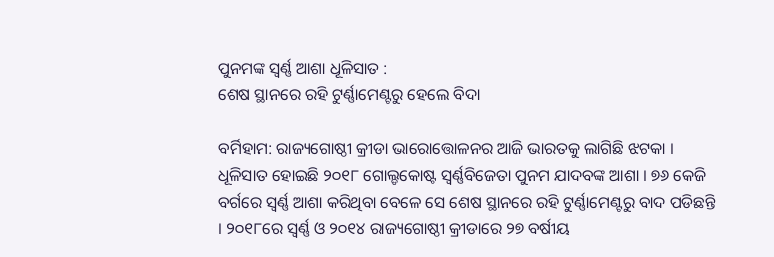ପୁନମଙ୍କ ସ୍ୱର୍ଣ୍ଣ ଆଶା ଧୂଳିସାତ :
ଶେଷ ସ୍ଥାନରେ ରହି ଟୁର୍ଣ୍ଣାମେଣ୍ଟରୁ ହେଲେ ବିଦା

ବର୍ମିହାମ: ରାଜ୍ୟଗୋଷ୍ଠୀ କ୍ରୀଡା ଭାରୋତ୍ତୋଳନର ଆଜି ଭାରତକୁ ଲାଗିଛି ଝଟକା । ଧୂଳିସାତ ହୋଇଛି ୨୦୧୮ ଗୋଲ୍ଡକୋଷ୍ଟ ସ୍ୱର୍ଣ୍ଣବିଜେତା ପୁନମ ଯାଦବଙ୍କ ଆଶା । ୭୬ କେଜି ବର୍ଗରେ ସ୍ୱର୍ଣ୍ଣ ଆଶା କରିଥିବା ବେଳେ ସେ ଶେଷ ସ୍ଥାନରେ ରହି ଟୁର୍ଣ୍ଣାମେଣ୍ଟରୁ ବାଦ ପଡିଛନ୍ତି । ୨୦୧୮ରେ ସ୍ୱର୍ଣ୍ଣ ଓ ୨୦୧୪ ରାଜ୍ୟଗୋଷ୍ଠୀ କ୍ରୀଡାରେ ୨୭ ବର୍ଷୀୟ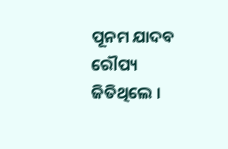ପୂନମ ଯାଦବ ରୌପ୍ୟ ଜିତିଥିଲେ ।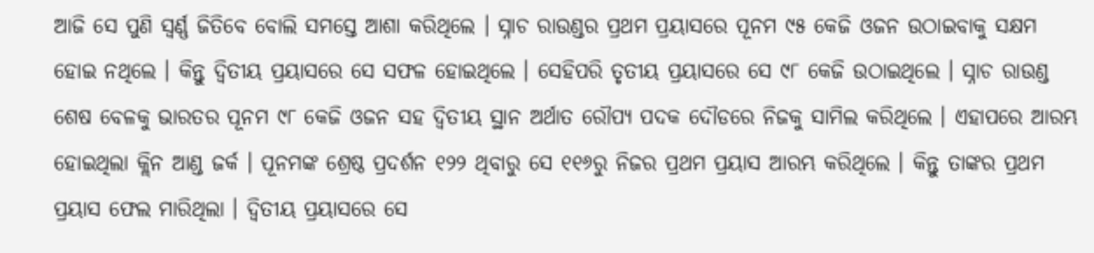ଆଜି ସେ ପୁଣି ସ୍ୱର୍ଣ୍ଣ ଜିତିବେ ବୋଲି ସମସ୍ତେ ଆଶା କରିଥିଲେ । ସ୍ନାଚ ରାଉଣ୍ଡର ପ୍ରଥମ ପ୍ରୟାସରେ ପୂନମ ୯୫ କେଜି ଓଜନ ଉଠାଇବାକୁ ସକ୍ଷମ ହୋଇ ନଥିଲେ । କିନ୍ତୁ ଦ୍ୱିତୀୟ ପ୍ରୟାସରେ ସେ ସଫଳ ହୋଇଥିଲେ । ସେହିପରି ତୃତୀୟ ପ୍ରୟାସରେ ସେ ୯୮ କେଜି ଉଠାଇଥିଲେ । ସ୍ନାଚ ରାଉଣ୍ଡ ଶେଷ ବେଳକୁ ଭାରତର ପୂନମ ୯୮ କେଜି ଓଜନ ସହ ଦ୍ୱିତୀୟ ସ୍ଥାନ ଅର୍ଥାତ ରୌପ୍ୟ ପଦକ ଦୌଡରେ ନିଜକୁ ସାମିଲ କରିଥିଲେ । ଏହାପରେ ଆରମ୍ଭ ହୋଇଥିଲା କ୍ଲିନ ଆଣ୍ଡ ଜର୍କ । ପୂନମଙ୍କ ଶ୍ରେଷ୍ଠ ପ୍ରଦର୍ଶନ ୧୨୨ ଥିବାରୁ ସେ ୧୧୬ରୁ ନିଜର ପ୍ରଥମ ପ୍ରୟାସ ଆରମ୍ଭ କରିଥିଲେ । କିନ୍ତୁ ତାଙ୍କର ପ୍ରଥମ ପ୍ରୟାସ ଫେଲ ମାରିଥିଲା । ଦ୍ୱିତୀୟ ପ୍ରୟାସରେ ସେ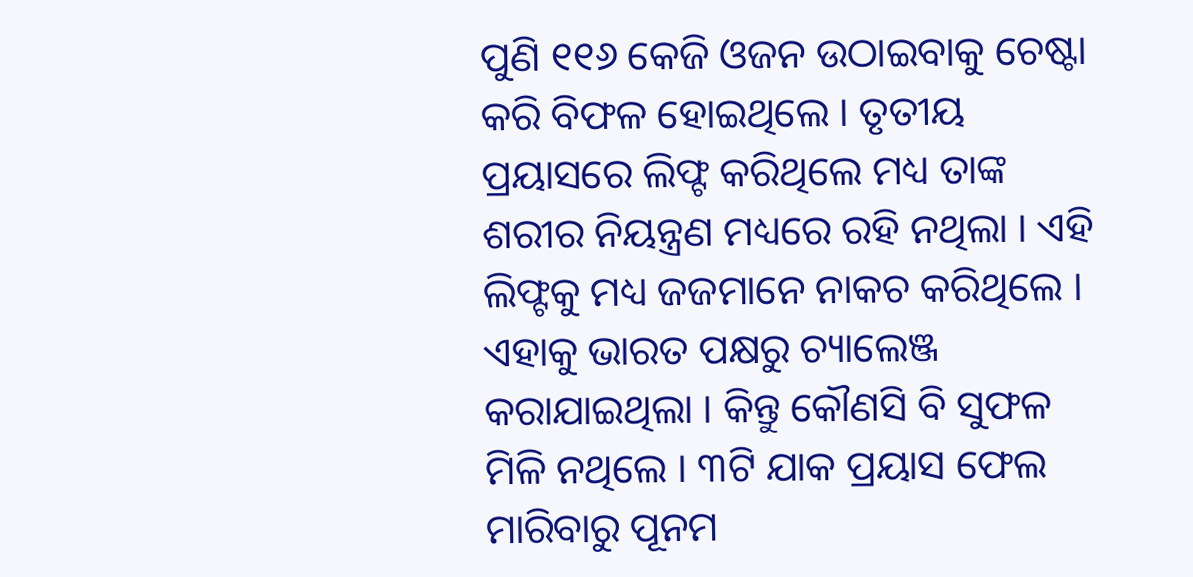ପୁଣି ୧୧୬ କେଜି ଓଜନ ଉଠାଇବାକୁ ଚେଷ୍ଟା କରି ବିଫଳ ହୋଇଥିଲେ । ତୃତୀୟ ପ୍ରୟାସରେ ଲିଫ୍ଟ କରିଥିଲେ ମଧ୍ୟ ତାଙ୍କ ଶରୀର ନିୟନ୍ତ୍ରଣ ମଧ୍ୟରେ ରହି ନଥିଲା । ଏହି ଲିଫ୍ଟକୁ ମଧ୍ୟ ଜଜମାନେ ନାକଚ କରିଥିଲେ । ଏହାକୁ ଭାରତ ପକ୍ଷରୁ ଚ୍ୟାଲେଞ୍ଜ କରାଯାଇଥିଲା । କିନ୍ତୁ କୌଣସି ବି ସୁଫଳ ମିଳି ନଥିଲେ । ୩ଟି ଯାକ ପ୍ରୟାସ ଫେଲ ମାରିବାରୁ ପୂନମ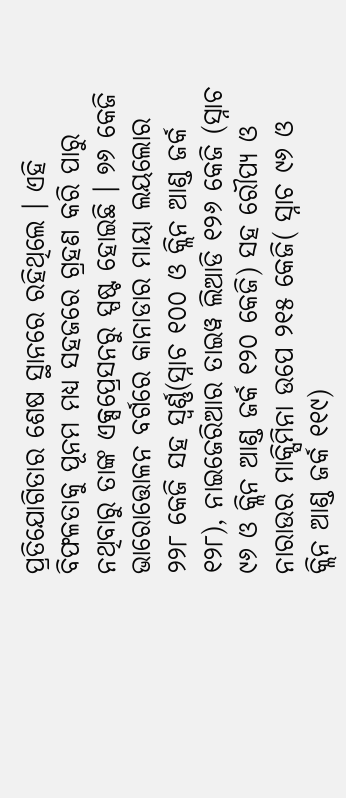ପ୍ରତିଯୋଗିତାର ଶେଷ ସ୍ଥାନରେ ରହିଥିଲେ । ଏହି ବିଫଳତାକୁ ପୂନମ ମଧ୍ୟ ସହଜରେ ଗ୍ରହଣ କରି ପାରୁ ନଥିବାରୁ ତାଙ୍କ ଏକ୍ସପ୍ରେସନରୁ ସ୍ପଷ୍ଟ ହୋଇଛି । ୭୬ କେଜି ଭାରୋତ୍ତୋଳନ ବର୍ଗରେ କାନାଡାର ମାୟା ଲୟଲୋର ୨୨୮ କେଜି ସହ ସ୍ୱର୍ଣ୍ଣ(ସ୍ନାଚ ୧୦୦ ଓ କ୍ଲିନ ଆଣ୍ଡ ଜର୍କ ୧୨୮), ନାଇଜେରିଆର ତାଇୱ ଲିଆଡି ୧୨୬ କେଜି (ସ୍ନାଚ ୯୬ ଓ କ୍ଲିନ ଆଣ୍ଡ ଜର୍କ ୧୨୦ କେଜି) ସହ ରୌପ୍ୟ ଓ ନାରାଉର ମାକ୍ସିମିନା ଉପେ ୨୧୫ କେଜି( ସ୍ନାଚ ୯୬ ଓ କ୍ଲିନ ଆଣ୍ଡ ଜର୍କ ୧୧୯)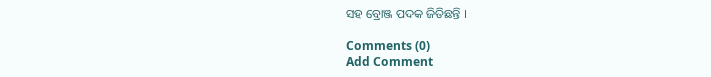ସହ ବ୍ରୋଞ୍ଜ ପଦକ ଜିତିଛନ୍ତି ।

Comments (0)
Add Comment